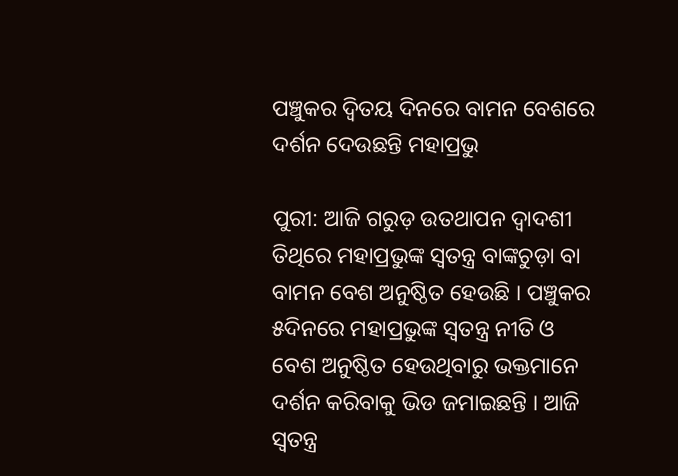ପଞ୍ଚୁକର ଦ୍ବିତୟ ଦିନରେ ବାମନ ବେଶରେ ଦର୍ଶନ ଦେଉଛନ୍ତି ମହାପ୍ରଭୁ

ପୁରୀ: ଆଜି ଗରୁଡ଼ ଉତଥାପନ ଦ୍ୱାଦଶୀ ତିଥିରେ ମହାପ୍ରଭୁଙ୍କ ସ୍ୱତନ୍ତ୍ର ବାଙ୍କଚୁଡ଼ା ବା ବାମନ ବେଶ ଅନୁଷ୍ଠିତ ହେଉଛି । ପଞ୍ଚୁକର ୫ଦିନରେ ମହାପ୍ରଭୁଙ୍କ ସ୍ୱତନ୍ତ୍ର ନୀତି ଓ ବେଶ ଅନୁଷ୍ଠିତ ହେଉଥିବାରୁ ଭକ୍ତମାନେ ଦର୍ଶନ କରିବାକୁ ଭିଡ ଜମାଇଛନ୍ତି । ଆଜି ସ୍ୱତନ୍ତ୍ର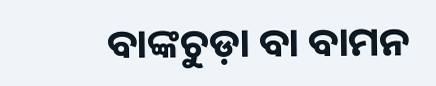ବାଙ୍କଚୁଡ଼ା ବା ବାମନ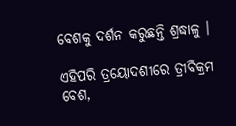ବେଶକୁ ଦର୍ଶନ କରୁଛନ୍ତି ଶ୍ରଦ୍ଧାଳୁ ।

ଏହିପରି ତ୍ରୟୋଦଶୀରେ ତ୍ରୀବିକ୍ରମ ବେଶ,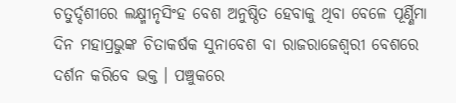ଚତୁର୍ଦ୍ଦଶୀରେ ଲକ୍ଷ୍ମୀନୃସିଂହ ବେଶ ଅନୁଷ୍ଠିତ ହେବାକୁ ଥିବା ବେଳେ ପୂର୍ଣ୍ଣିମା ଦିନ ମହାପ୍ରଭୁଙ୍କ ଚିତାକର୍ଷକ ସୁନାବେଶ ବା ରାଜରାଜେଶ୍ୱରୀ ବେଶରେ ଦର୍ଶନ କରିବେ ଭକ୍ତ । ପଞ୍ଚୁକରେ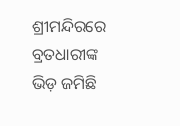ଶ୍ରୀମନ୍ଦିରରେ ବ୍ରତଧାରୀଙ୍କ ଭିଡ଼ ଜମିଛି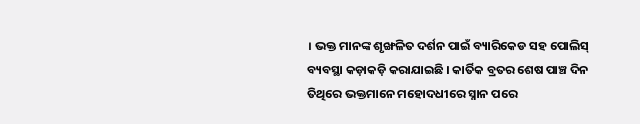। ଭକ୍ତ ମାନଙ୍କ ଶୃଙ୍ଖଳିତ ଦର୍ଶନ ପାଇଁ ବ୍ୟାରିକେଡ ସହ ପୋଲିସ୍ ବ୍ୟବସ୍ଥା କଡ଼ାକଡ଼ି କରାଯାଇଛି । କାର୍ତିକ ବ୍ରତର ଶେଷ ପାଞ୍ଚ ଦିନ ତିଥିରେ ଭକ୍ତମାନେ ମହୋଦଧୀରେ ସ୍ନାନ ପରେ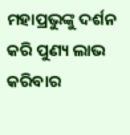ମହାପ୍ରଭୁଙ୍କୁ ଦର୍ଶନ କରି ପୁଣ୍ୟ ଲାଭ କରିବାର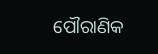ପୌରାଣିକ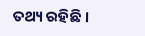ତଥ୍ୟ ରହିଛି ।